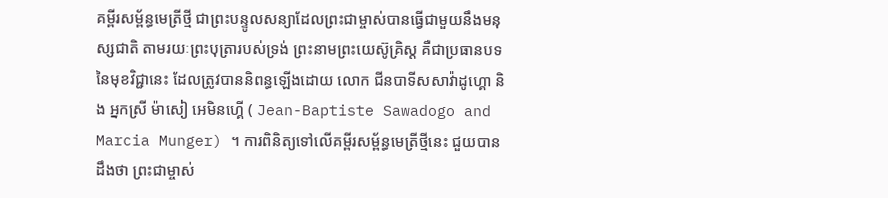គម្ពីរសម្ព័ន្ធមេត្រីថ្មី ជាព្រះបន្ទូលសន្យាដែលព្រះជាម្ចាស់បានធ្វើជាមួយនឹងមនុស្សជាតិ តាមរយៈព្រះបុត្រារបស់ទ្រង់ ព្រះនាមព្រះយេស៊ូគ្រិស្ត គឺជាប្រធានបទនៃមុខវិជ្ជានេះ ដែលត្រូវបាននិពន្ធឡើងដោយ លោក ជីនបាទីសសាវ៉ាដូហ្គោ និង អ្នកស្រី ម៉ាសៀ អេមិនហ្គើ ( Jean-Baptiste Sawadogo and Marcia Munger) ។ ការពិនិត្យទៅលើគម្ពីរសម្ព័ន្ធមេត្រីថ្មីនេះ ជួយបានដឹងថា ព្រះជាម្ចាស់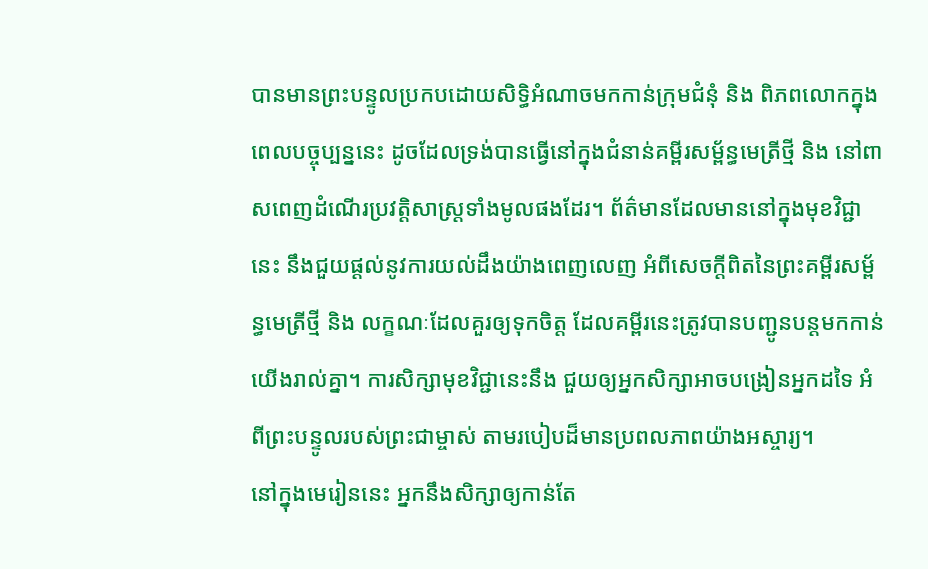បានមានព្រះបន្ទូលប្រកបដោយសិទ្ធិអំណាចមកកាន់ក្រុមជំនុំ និង ពិភពលោកក្នុងពេលបច្ចុប្បន្ននេះ ដូចដែលទ្រង់បានធ្វើនៅក្នុងជំនាន់គម្ពីរសម្ព័ន្ធមេត្រីថ្មី និង នៅពាសពេញដំណើរប្រវត្តិសាស្រ្តទាំងមូលផងដែរ។ ព័ត៌មានដែលមាននៅក្នុងមុខវិជ្ជានេះ នឹងជួយផ្តល់នូវការយល់ដឹងយ៉ាងពេញលេញ អំពីសេចក្តីពិតនៃព្រះគម្ពីរសម្ព័ន្ធមេត្រីថ្មី និង លក្ខណៈដែលគួរឲ្យទុកចិត្ត ដែលគម្ពីរនេះត្រូវបានបញ្ជូនបន្តមកកាន់យើងរាល់គ្នា។ ការសិក្សាមុខវិជ្ជានេះនឹង ជួយឲ្យអ្នកសិក្សាអាចបង្រៀនអ្នកដទៃ អំពីព្រះបន្ទូលរបស់ព្រះជាម្ចាស់ តាមរបៀបដ៏មានប្រពលភាពយ៉ាងអស្ចារ្យ។
នៅក្នុងមេរៀននេះ អ្នកនឹងសិក្សាឲ្យកាន់តែ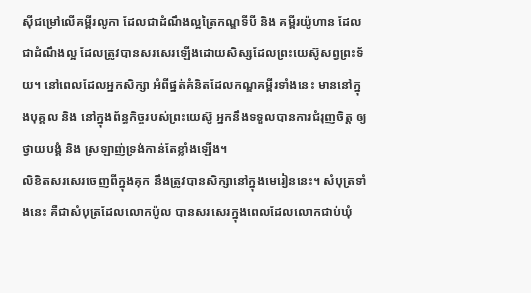ស៊ីជម្រៅលើគម្ពីរលូកា ដែលជាដំណឹងល្អត្រៃកណ្ឌទីបី និង គម្ពីរយ៉ូហាន ដែលជាដំណឹងល្អ ដែលត្រូវបានសរសេរឡើងដោយសិស្សដែលព្រះយេស៊ូសព្វព្រះទ័យ។ នៅពេលដែលអ្នកសិក្សា អំពីផ្នត់គំនិតដែលកណ្ឌគម្ពីរទាំងនេះ មាននៅក្នុងបុគ្គល និង នៅក្នុងព័ន្ធកិច្ចរបស់ព្រះយេស៊ូ អ្នកនឹងទទួលបានការជំរុញចិត្ត ឲ្យថ្វាយបង្គំ និង ស្រឡាញ់ទ្រង់កាន់តែខ្លាំងឡើង។
លិខិតសរសេរចេញពីក្នុងគុក នឹងត្រូវបានសិក្សានៅក្នុងមេរៀននេះ។ សំបុត្រទាំងនេះ គឺជាសំបុត្រដែលលោកប៉ូល បានសរសេរក្នុងពេលដែលលោកជាប់ឃុំ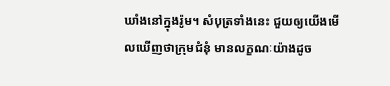ឃាំងនៅក្នុងរ៉ូម។ សំបុត្រទាំងនេះ ជួយឲ្យយើងមើលឃើញថាក្រុមជំនុំ មានលក្ខណៈយ៉ាងដូច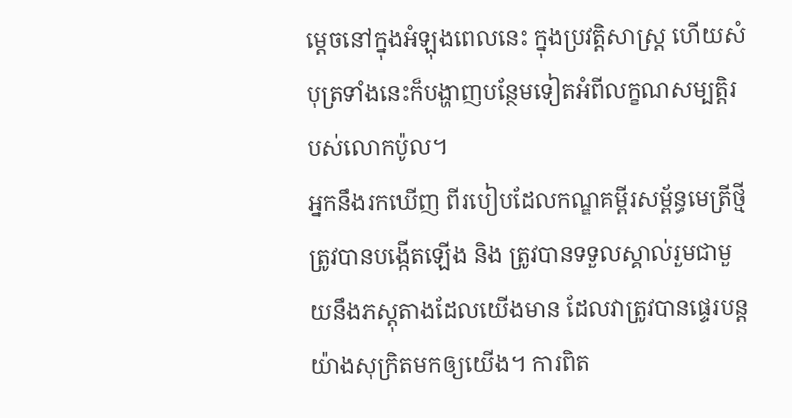ម្តេចនៅក្នុងអំឡុងពេលនេះ ក្នុងប្រវត្តិសាស្ត្រ ហើយសំបុត្រទាំងនេះក៏បង្ហាញបន្ថែមទៀតអំពីលក្ខណសម្បត្តិរបស់លោកប៉ូល។
អ្នកនឹងរកឃើញ ពីរបៀបដែលកណ្ឌគម្ពីរសម្ព័ន្ធមេត្រីថ្មី ត្រូវបានបង្កើតឡើង និង ត្រូវបានទទួលស្គាល់រួមជាមួយនឹងភស្តុតាងដែលយើងមាន ដែលវាត្រូវបានផ្ទេរបន្តយ៉ាងសុក្រិតមកឲ្យយើង។ ការពិត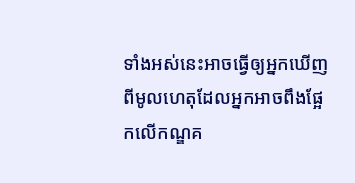ទាំងអស់នេះអាចធ្វើឲ្យអ្នកឃើញពីមូលហេតុដែលអ្នកអាចពឹងផ្អែកលើកណ្ឌគ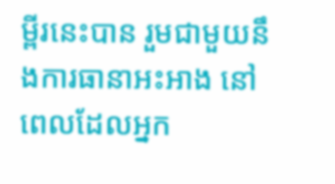ម្ពីរនេះបាន រួមជាមួយនឹងការធានាអះអាង នៅពេលដែលអ្នក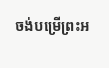ចង់បម្រើព្រះអ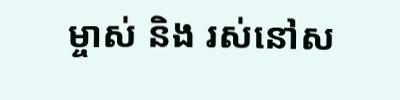ម្ចាស់ និង រស់នៅស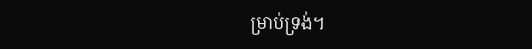ម្រាប់ទ្រង់។